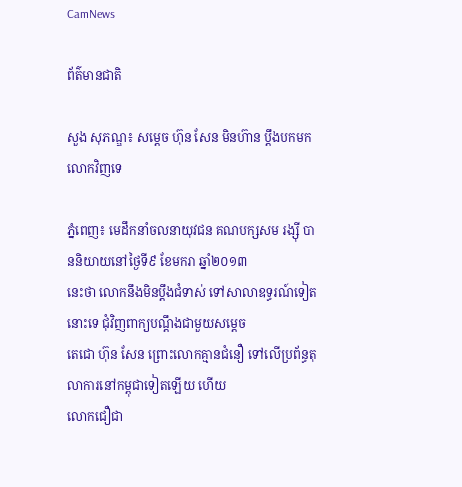CamNews

ព័ត៌មានជាតិ

សួង សុភណ្ឌ៖ សម្តេច ហ៊ុន សែន មិនហ៊ាន ប្តឹងបកមក លោកវិញទេ

ភ្នំពេញ៖ មេដឹកនាំចលនាយុវជន គណបក្សសម រង្ស៊ី បាននិយាយនៅថ្ងៃទី៩ ខែមករា ឆ្នាំ២០១៣
នេះថា លោកនឹងមិនប្តឹងជំទាស់ ទៅសាលាឧទ្ធរណ៍ទៀតនោះទេ ជុំវិញពាក្យបណ្តឹងជាមួយសម្តេច
តេជោ ហ៊ុន សែន ព្រោះលោកគ្មានជំនឿ ទៅលើប្រព័ន្ធតុលាការនៅកម្ពុជាទៀតឡើយ ហើយ
លោកជឿជា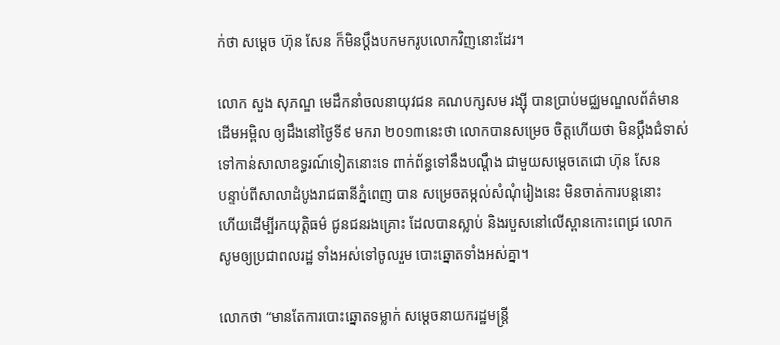ក់ថា សម្តេច ហ៊ុន សែន ក៏មិនប្តឹងបកមករូបលោកវិញនោះដែរ។

លោក សួង សុភណ្ឌ មេដឹកនាំចលនាយុវជន គណបក្សសម រង្ស៊ី បានប្រាប់មជ្ឈមណ្ឌលព័ត៌មាន
ដើមអម្ពិល ឲ្យដឹងនៅថ្ងៃទី៩ មករា ២០១៣នេះថា លោកបានសម្រេច ចិត្តហើយថា មិនប្តឹងជំទាស់
ទៅកាន់សាលាឧទ្ធរណ៍ទៀតនោះទេ ពាក់ព័ន្ធទៅនឹងបណ្តឹង ជាមួយសម្តេចតេជោ ហ៊ុន សែន
បន្ទាប់ពីសាលាដំបូងរាជធានីភ្នំពេញ បាន សម្រេចតម្កល់សំណុំរៀងនេះ មិនចាត់ការបន្តនោះ
ហើយដើម្បីរកយុត្តិធម៌ ជូនជនរងគ្រោះ ដែលបានស្លាប់ និងរបួសនៅលើស្ពានកោះពេជ្រ លោក
សូមឲ្យប្រជាពលរដ្ឋ ទាំងអស់ទៅចូលរួម បោះឆ្នោតទាំងអស់គ្នា។

លោកថា “មានតែការបោះឆ្នោតទម្លាក់ សម្តេចនាយករដ្ឋមន្រ្តី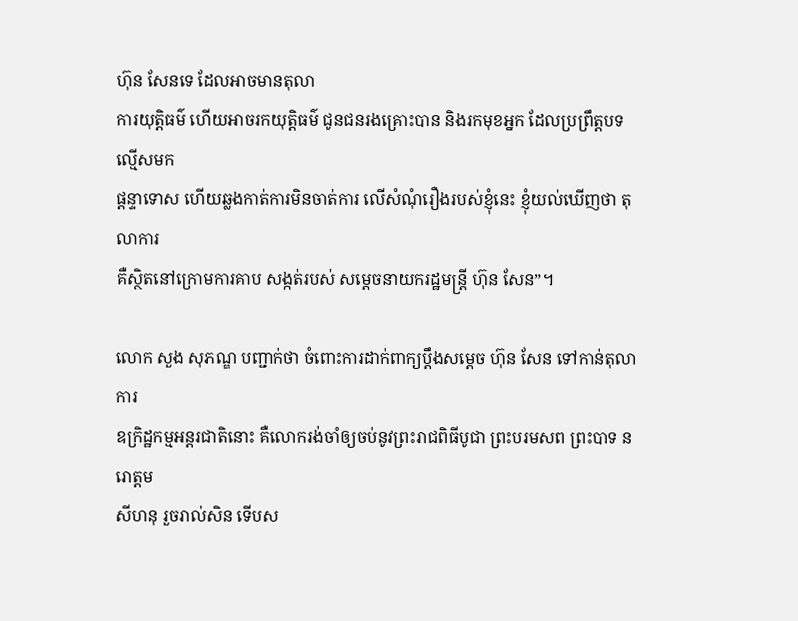ហ៊ុន សែនទេ ដែលអាចមានតុលា
ការយុត្តិធម៌ ហើយអាចរកយុត្តិធម៌ ជូនជនរងគ្រោះបាន និងរកមុខអ្នក ដែលប្រព្រឹត្តបទល្មើសមក
ផ្តន្ទាទោស ហើយឆ្លងកាត់ការមិនចាត់ការ លើសំណុំរឿងរបស់ខ្ញុំនេះ ខ្ញុំយល់ឃើញថា តុលាការ
គឺស្ថិតនៅក្រោមការគាប សង្កត់របស់ សម្តេចនាយករដ្ឋមន្រ្តី ហ៊ុន សែន”។

លោក សួង សុភណ្ឌ បញ្ជាក់ថា ចំពោះការដាក់ពាក្យប្តឹងសម្តេច ហ៊ុន សែន ទៅកាន់តុលាការ
ឧក្រិដ្ឋកម្មអន្តរជាតិនោះ គឺលោករង់ចាំឲ្យចប់នូវព្រះរាជពិធីបូជា ព្រះបរមសព ព្រះបាទ នរោត្តម
សីហនុ រួចរាល់សិន ទើបស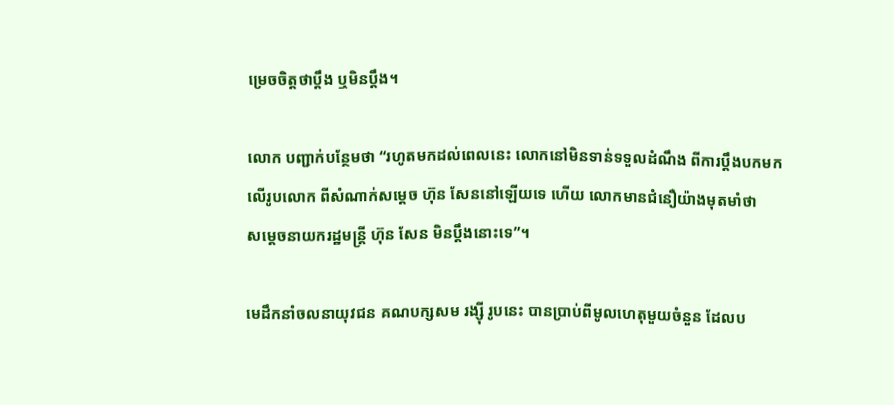ម្រេចចិត្តថាប្តឹង ឬមិនប្តឹង។

លោក បញ្ជាក់បន្ថែមថា “រហូតមកដល់ពេលនេះ លោកនៅមិនទាន់ទទួលដំណឹង ពីការប្តឹងបកមក
លើរូបលោក ពីសំណាក់សម្តេច ហ៊ុន សែននៅឡើយទេ ហើយ លោកមានជំនឿយ៉ាងមុតមាំថា
សម្តេចនាយករដ្ឋមន្រ្តី ហ៊ុន សែន មិនប្តឹងនោះទេ”។

មេដឹកនាំចលនាយុវជន គណបក្សសម រង្ស៊ី រូបនេះ បានប្រាប់ពីមូលហេតុមួយចំនួន ដែលប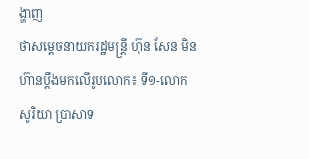ង្ហាញ
ថាសម្តេចនាយករដ្ឋមន្រ្តី ហ៊ុន សែន មិនហ៊ានប្តឹងមកលើរូបលោក៖ ទី១-លោក សូរិយា ប្រាសាទ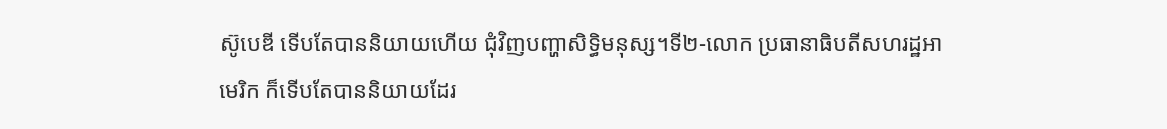ស៊ូបេឌី ទើបតែបាននិយាយហើយ ជុំវិញបញ្ហាសិទ្ធិមនុស្ស។ទី២-លោក ប្រធានាធិបតីសហរដ្ឋអា
មេរិក ក៏ទើបតែបាននិយាយដែរ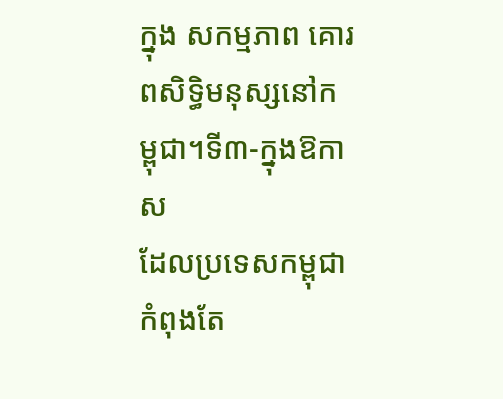ក្នុង សកម្មភាព គោរពសិទ្ធិមនុស្សនៅកម្ពុជា។ទី៣-ក្នុងឱកាស
ដែលប្រទេសកម្ពុជា កំពុងតែ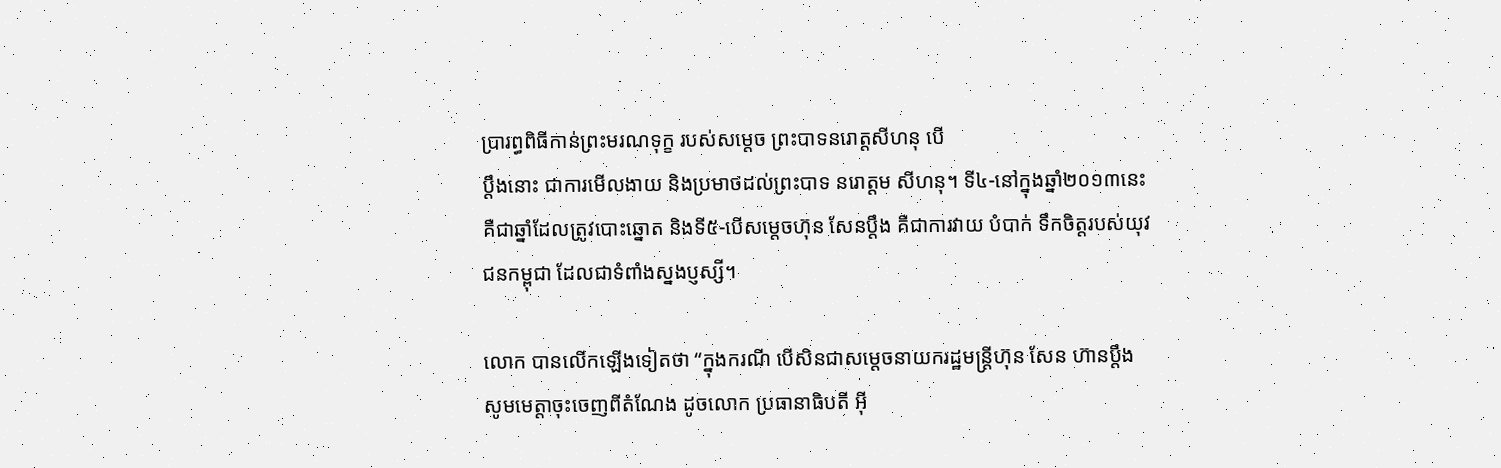ប្រារព្ធពិធីកាន់ព្រះមរណទុក្ខ របស់សម្តេច ព្រះបាទនរោត្តសីហនុ បើ
ប្តឹងនោះ ជាការមើលងាយ និងប្រមាថដល់ព្រះបាទ នរោត្តម សីហនុ។ ទី៤-នៅក្នុងឆ្នាំ២០១៣នេះ
គឺជាឆ្នាំដែលត្រូវបោះឆ្នោត និងទី៥-បើសម្តេចហ៊ុន សែនប្តឹង គឺជាការវាយ បំបាក់ ទឹកចិត្តរបស់យុវ
ជនកម្ពុជា ដែលជាទំពាំងស្នងប្ញស្សី។

លោក បានលើកឡើងទៀតថា “ក្នុងករណី បើសិនជាសម្តេចនាយករដ្ឋមន្រ្តីហ៊ុន សែន ហ៊ានប្តឹង
សូមមេត្តាចុះចេញពីតំណែង ដូចលោក ប្រធានាធិបតី អ៊ី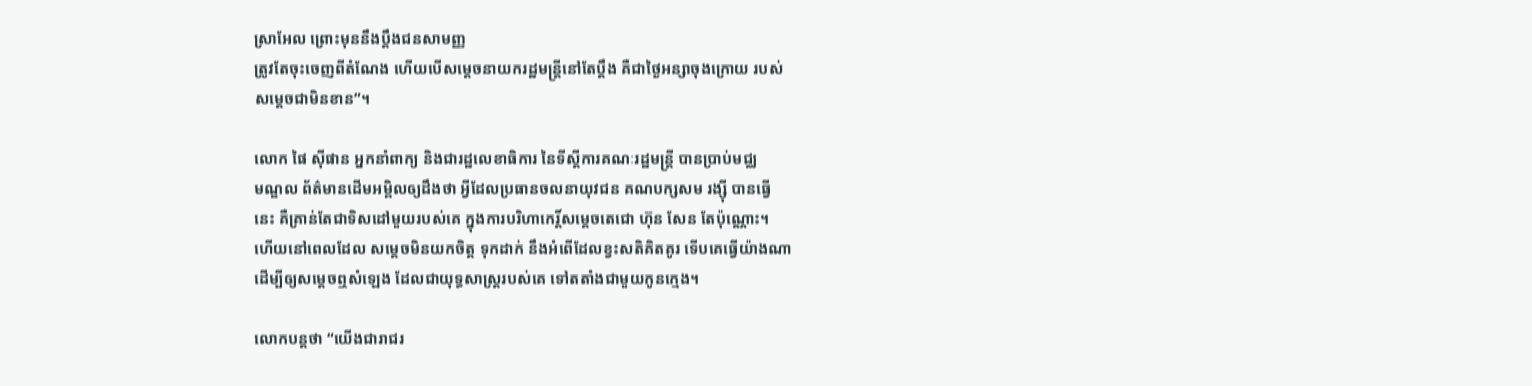ស្រាអែល ព្រោះមុននឹងប្តឹងជនសាមញ្ញ
ត្រូវតែចុះចេញពីតំណែង ហើយបើសម្តេចនាយករដ្ឋមន្រ្តីនៅតែប្តឹង គឺជាថ្ងៃអន្សាចុងក្រោយ របស់
សម្តេចជាមិនខាន”។

លោក ផៃ ស៊ីផាន អ្នកនាំពាក្យ និងជារដ្ឋលេខាធិការ នៃទីស្តីការគណៈរដ្ឋមន្ត្រី បានប្រាប់មជ្ឈ
មណ្ឌល ព័ត៌មានដើមអម្ពិលឲ្យដឹងថា អ្វីដែលប្រធានចលនាយុវជន គណបក្សសម រង្ស៊ី បានធ្វើ
នេះ គឺគ្រាន់តែជាទិសដៅមួយរបស់គេ ក្នុងការបរិហាកេរិ៍្តសម្តេចតេជោ ហ៊ុន សែន តែប៉ុណ្ណោះ។
ហើយនៅពេលដែល សម្តេចមិនយកចិត្ត ទុកដាក់ នឹងអំពើដែលខ្វះសតិគិតគូរ ទើបគេធ្វើយ៉ាងណា
ដើម្បីឲ្យសម្តេចឮសំឡេង ដែលជាយុទ្ធសាស្រ្តរបស់គេ ទៅតតាំងជាមួយកូនក្មេង។

លោកបន្តថា “យើងជារាជរ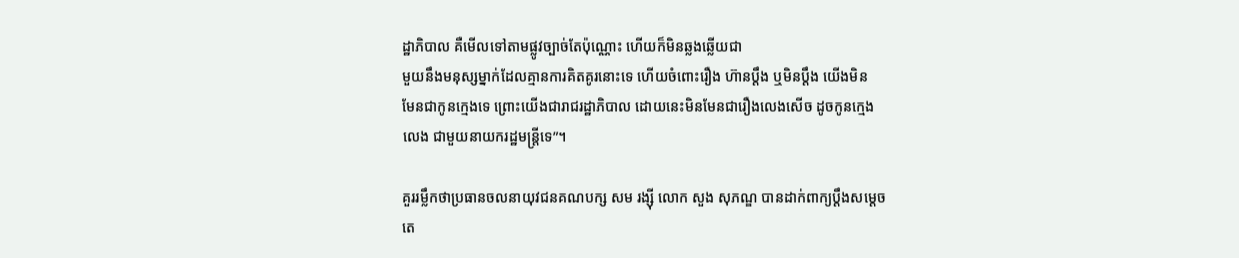ដ្ឋាភិបាល គឺមើលទៅតាមផ្លូវច្បាច់តែប៉ុណ្ណោះ ហើយក៏មិនឆ្លងឆ្លើយជា
មួយនឹងមនុស្សម្នាក់ដែលគ្មានការគិតគូរនោះទេ ហើយចំពោះរឿង ហ៊ានប្តឹង ឬមិនប្តឹង យើងមិន
មែនជាកូនក្មេងទេ ព្រោះយើងជារាជរដ្ឋាភិបាល ដោយនេះមិនមែនជារឿងលេងសើច ដូចកូនក្មេង
លេង ជាមួយនាយករដ្ឋមន្រ្តីទេ”។

គួររម្លឹកថាប្រធានចលនាយុវជនគណបក្ស សម រង្ស៊ី លោក សួង សុភណ្ឌ បានដាក់ពាក្យប្ដឹងសម្តេច
តេ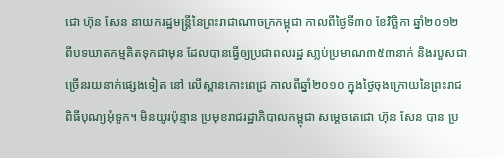ជោ ហ៊ុន សែន នាយករដ្ឋមន្រ្ដីនៃព្រះរាជាណាចក្រកម្ពុជា កាលពីថ្ងៃទី៣០ ខែវិច្ឆិកា ឆ្នាំ២០១២
ពីបទឃាតកម្មគិតទុកជាមុន ដែលបានធ្វើឲ្យប្រជាពលរដ្ឋ សា្លប់ប្រមាណ៣៥៣នាក់ និងរបួសជា
ច្រើនរយនាក់ផ្សេងទៀត នៅ លើស្ពានកោះពេជ្រ កាលពីឆ្នាំ២០១០ ក្នុងថ្ងៃចុងក្រោយនៃព្រះរាជ
ពិធីបុណ្យអុំទូក។ មិនយូរប៉ុន្មាន ប្រមុខរាជរដ្ឋាភិបាលកម្ពុជា សម្តេចតេជោ ហ៊ុន សែន បាន ប្រ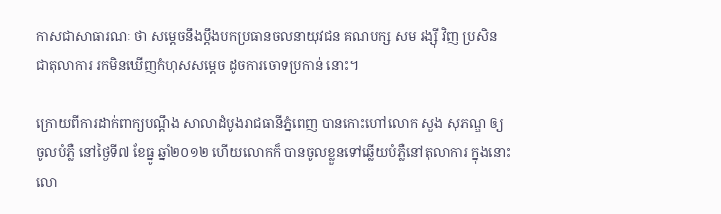កាសជាសាធារណៈ ថា សម្តេចនឹងប្ដឹងបកប្រធានចលនាយុវជន គណបក្ស សម រង្ស៊ី វិញ ប្រសិន
ជាតុលាការ រកមិនឃើញកំហុសសម្តេច ដូចការចោទប្រកាន់ នោះ។

ក្រោយពីការដាក់ពាក្យបណ្តឹង សាលាដំបូងរាជធានីភ្នំពេញ បានកោះហៅលោក សួង សុភណ្ឌ ឲ្យ
ចូលបំភ្លឺ នៅថ្ងៃទី៧ ខែធ្នូ ឆ្នាំ២០១២ ហើយលោកក៏ បានចូលខ្លួនទៅឆ្លើយបំភ្លឺនៅតុលាការ ក្នុងនោះ
លោ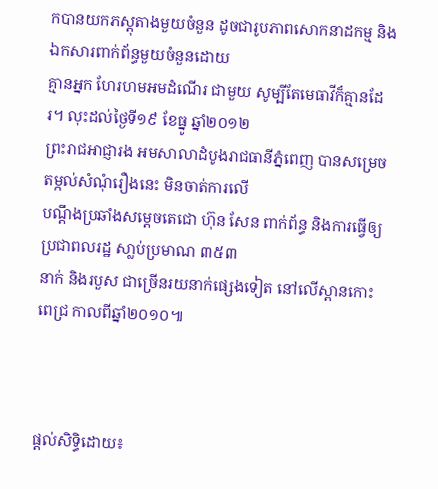កបានយកភស្ដុតាងមួយចំនួន ដូចជារូបភាពសោកនាដកម្ម និងឯកសារពាក់ព័ន្ធមួយចំនួនដោយ
គ្មានអ្នក ហែរហមអមដំណើរ ជាមួយ សូម្បីតែមេធាវីក៏គ្មានដែរ។ លុះដល់ថ្ងៃទី១៩ ខែធ្នូ ឆ្នាំ២០១២
ព្រះរាជអាជ្ញារង អមសាលាដំបូងរាជធានីភ្នំពេញ បានសម្រេចតម្កល់សំណុំរឿងនេះ មិនចាត់ការលើ
បណ្តឹងប្រឆាំងសម្តេចតេជោ ហ៊ុន សែន ពាក់ព័ន្ធ និងការធ្វើឲ្យប្រជាពលរដ្ឋ សា្លប់ប្រមាណ ៣៥៣
នាក់ និងរបួស ជាច្រើនរយនាក់ផ្សេងទៀត នៅលើស្ពានកោះ ពេជ្រ កាលពីឆ្នាំ២០១០៕



ផ្តល់សិទ្ធិដោយ៖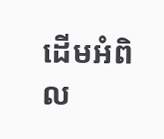ដើមអំពិល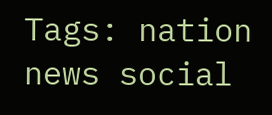Tags: nation news social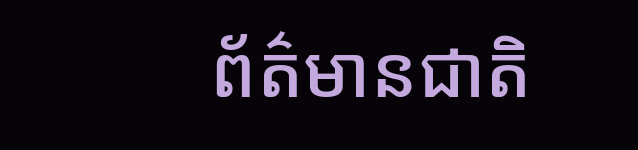ព័ត៌មានជាតិ